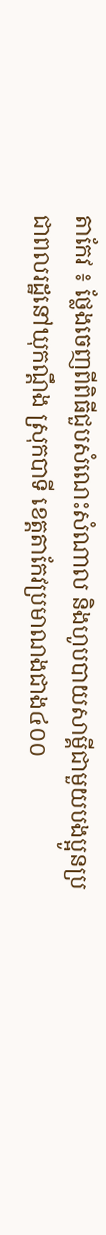តាកែវ ៖ ថ្លែងចេញពីពិធីជួបសំណេះសំណាល និងហូបបាយសាម្គីជាមួយបងប្អូនប្រជាពលរដ្ឋនៅឃុកណ្តឹង ស្រុកបាទី ខេត្តតាកែវប្រមាណងជាង៤០០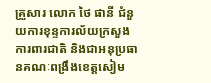គ្រួសារ លោក ថៃ ផានី ជំនួយការខុន្ទការល័យក្រសួងការពារជាតិ និងជាអនុប្រធានគណៈពង្រឹងខេត្តសៀម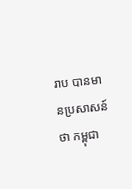រាប បានមានប្រសាសន៍ថា កម្ពុជា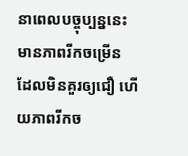នាពេលបច្ចុប្បន្ននេះ មានភាពរីកចម្រើន ដែលមិនគួរឲ្យជឿ ហើយភាពរីកច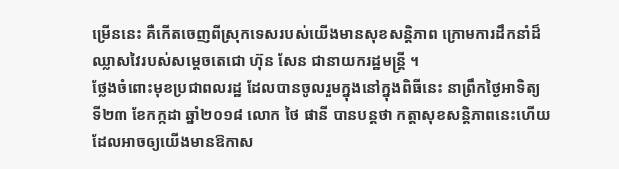ម្រើននេះ គឺកើតចេញពីស្រុកទេសរបស់យើងមានសុខសន្តិភាព ក្រោមការដឹកនាំដ៏ឈ្លាសវៃរបស់សម្តេចតេជោ ហ៊ុន សែន ជានាយករដ្ឋមន្ត្រី ។
ថ្លែងចំពោះមុខប្រជាពលរដ្ឋ ដែលបានចូលរួមក្នុងនៅក្នុងពិធីនេះ នាព្រឹកថ្ងៃអាទិត្យ ទី២៣ ខែកក្កដា ឆ្នាំ២០១៨ លោក ថៃ ផានី បានបន្តថា កត្តាសុខសន្តិភាពនេះហើយ ដែលអាចឲ្យយើងមានឱកាស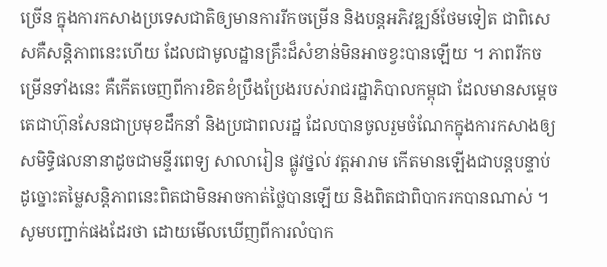ច្រើន ក្នុងការកសាងប្រទេសជាតិឲ្យមានការរីកចម្រើន និងបន្តអភិវឌ្ឍន៍ថែមទៀត ជាពិសេសគឺសន្តិភាពនេះហើយ ដែលជាមូលដ្ឋានគ្រឹះដ៏សំខាន់មិនអាចខ្វះបានឡើយ ។ ភាពរីកចម្រើនទាំងនេះ គឺកើតចេញពីការខិតខំប្រឹងប្រែងរបស់រាជរដ្ឋាភិបាលកម្ពុជា ដែលមានសម្តេចតេជាហ៊ុនសែនជាប្រមុខដឹកនាំ និងប្រជាពលរដ្ឋ ដែលបានចូលរួមចំណែកក្នុងការកសាងឲ្យសមិទ្ធិផលនានាដូចជាមន្ទីរពេទ្យ សាលារៀន ផ្លូវថ្នល់ វត្តអារាម កើតមានឡើងជាបន្តបន្ទាប់ ដូច្នោះតម្លៃសន្តិភាពនេះពិតជាមិនអាចកាត់ថ្លៃបានឡើយ និងពិតជាពិបាករកបានណាស់ ។
សូមបញ្ជាក់ផងដែរថា ដោយមើលឃើញពីការលំបាក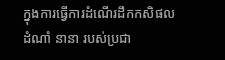ក្នុងការធ្វើការដំណើរដឹកកសិផល ដំណាំ នានា របស់ប្រជា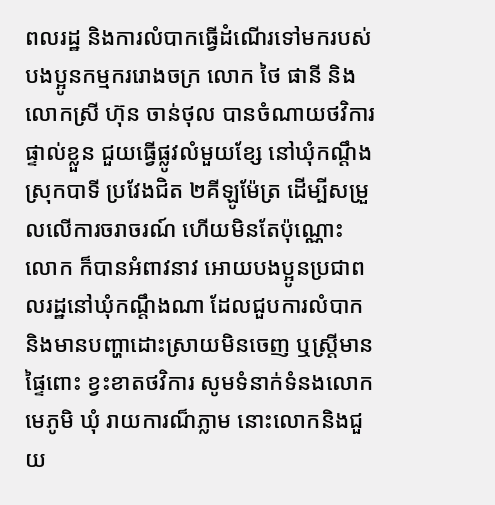ពលរដ្ឋ និងការលំបាកធ្វើដំណើរទៅមករបស់បងប្អូនកម្មកររោងចក្រ លោក ថៃ ផានី និងលោកស្រី ហ៊ុន ចាន់ថុល បានចំណាយថវិការផ្ទាល់ខ្លួន ជួយធ្វើផ្លូវលំមួយខ្សែ នៅឃុំកណ្តឹង ស្រុកបាទី ប្រវែងជិត ២គីឡូម៉ែត្រ ដើម្បីសម្រួលលើការចរាចរណ៍ ហើយមិនតែប៉ុណ្ណោះ លោក ក៏បានអំពាវនាវ អោយបងប្អូនប្រជាពលរដ្ឋនៅឃុំកណ្តឹងណា ដែលជួបការលំបាក និងមានបញ្ហាដោះស្រាយមិនចេញ ឬស្ត្រីមានផ្ទៃពោះ ខ្វះខាតថវិការ សូមទំនាក់ទំនងលោកមេភូមិ ឃុំ រាយការណ៏ភ្លាម នោះលោកនិងជួយ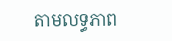តាមលទ្ធភាព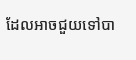ដែលអាចជួយទៅបា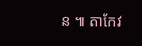ន ៕ តាកែវ